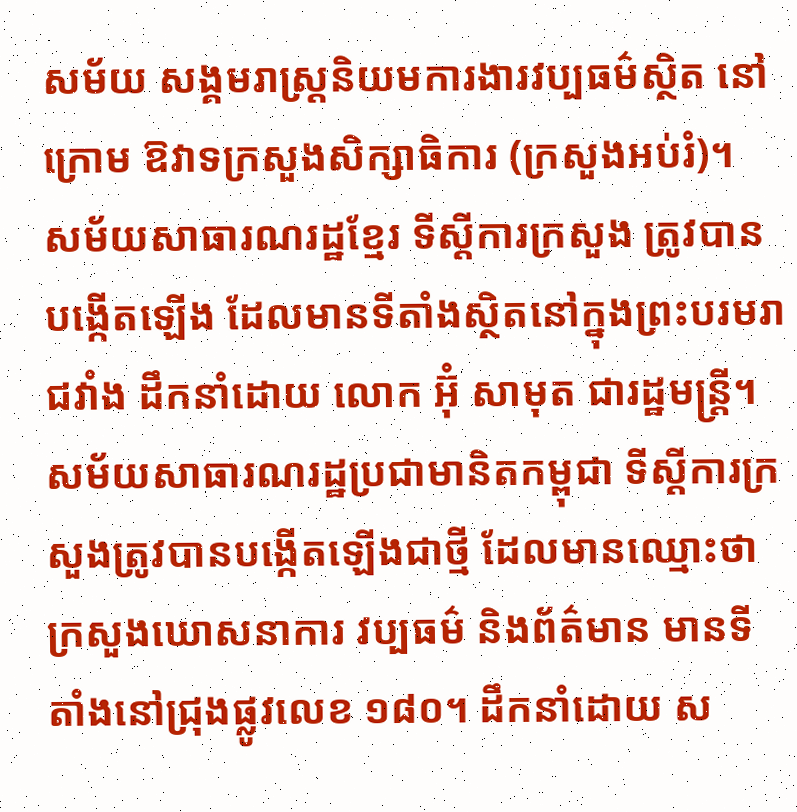សម័យ សង្គមរាស្ត្រនិយមការងារវប្បធម៌ស្ថិត នៅក្រោម ឱវាទក្រសួងសិក្សាធិការ (ក្រសួងអប់រំ)។
សម័យសាធារណរដ្ឋខ្មែរ ទីស្ដីការក្រសួង ត្រូវបានបង្កើតឡើង ដែលមានទីតាំងស្ថិតនៅក្នុងព្រះបរមរាជវាំង ដឹកនាំដោយ លោក អ៊ុំ សាមុត ជារដ្ឋមន្ត្រី។
សម័យសាធារណរដ្ឋប្រជាមានិតកម្ពុជា ទីស្ដីការក្រសួងត្រូវបានបង្កើតឡើងជាថ្មី ដែលមានឈ្មោះថា ក្រសួងឃោសនាការ វប្បធម៌ និងព័ត៌មាន មានទីតាំងនៅជ្រុងផ្លូវលេខ ១៨០។ ដឹកនាំដោយ ស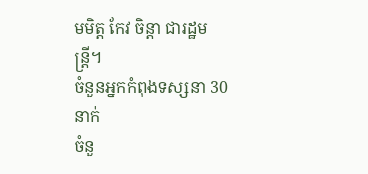មមិត្ត កែវ ចិន្តា ជារដ្ឋមន្រ្តី។
ចំនួនអ្នកកំពុងទស្សនា 30 នាក់
ចំនួ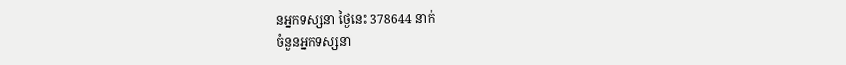នអ្នកទស្សនា ថ្ងៃនេះ 378644 នាក់
ចំនួនអ្នកទស្សនា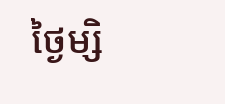ថ្ងៃម្សិ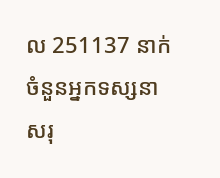ល 251137 នាក់
ចំនួនអ្នកទស្សនា សរុ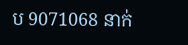ប 9071068 នាក់